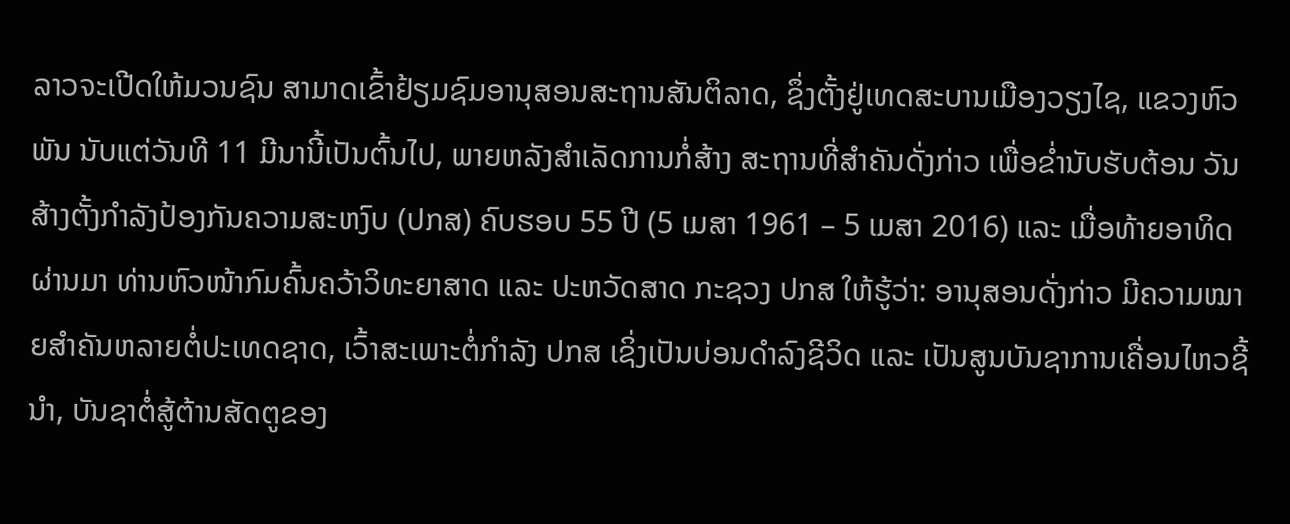ລາວຈະເປີດໃຫ້ມວນຊົນ ສາມາດເຂົ້າຢ້ຽມຊົມອານຸສອນສະຖານສັນຕິລາດ, ຊຶ່ງຕັ້ງຢູ່ເທດສະບານເມືອງວຽງໄຊ, ແຂວງຫົວພັນ ນັບແຕ່ວັນທີ 11 ມີນານີ້ເປັນຕົ້ນໄປ, ພາຍຫລັງສໍາເລັດການກໍ່ສ້າງ ສະຖານທີ່ສໍາຄັນດັ່ງກ່າວ ເພື່ອຂໍ່ານັບຮັບຕ້ອນ ວັນສ້າງຕັ້ງກໍາລັງປ້ອງກັນຄວາມສະຫງົບ (ປກສ) ຄົບຮອບ 55 ປີ (5 ເມສາ 1961 – 5 ເມສາ 2016) ແລະ ເມື່ອທ້າຍອາທິດຜ່ານມາ ທ່ານຫົວໜ້າກົມຄົ້ນຄວ້າວິທະຍາສາດ ແລະ ປະຫວັດສາດ ກະຊວງ ປກສ ໃຫ້ຮູ້ວ່າ: ອານຸສອນດັ່ງກ່າວ ມີຄວາມໝາຍສໍາຄັນຫລາຍຕໍ່ປະເທດຊາດ, ເວົ້າສະເພາະຕໍ່ກໍາລັງ ປກສ ເຊິ່ງເປັນບ່ອນດໍາລົງຊີວິດ ແລະ ເປັນສູນບັນຊາການເຄື່ອນໄຫວຊີ້ນໍາ, ບັນຊາຕໍ່ສູ້ຕ້ານສັດຕູຂອງ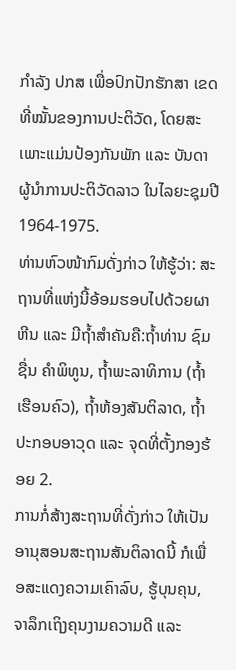ກໍາລັງ ປກສ ເພື່ອປົກປັກຮັກສາ ເຂດທີ່ໝັ້ນຂອງການປະຕິວັດ, ໂດຍສະເພາະແມ່ນປ້ອງກັນພັກ ແລະ ບັນດາຜູ້ນໍາການປະຕິວັດລາວ ໃນໄລຍະຊຸມປີ 1964-1975.
ທ່ານຫົວໜ້າກົມດັ່ງກ່າວ ໃຫ້ຮູ້ວ່າ: ສະຖານທີ່ແຫ່ງນີ້ອ້ອມຮອບໄປດ້ວຍຜາຫີນ ແລະ ມີຖໍ້າສໍາຄັນຄື:ຖໍ້າທ່ານ ຊົມຊື່ນ ຄໍາພິທູນ, ຖໍ້າພະລາທິການ (ຖໍ້າເຮືອນຄົວ), ຖໍ້າຫ້ອງສັນຕິລາດ, ຖໍ້າປະກອບອາວຸດ ແລະ ຈຸດທີ່ຕັ້ງກອງຮ້ອຍ 2.
ການກໍ່ສ້າງສະຖານທີ່ດັ່ງກ່າວ ໃຫ້ເປັນອານຸສອນສະຖານສັນຕິລາດນີ້ ກໍເພື່ອສະແດງຄວາມເຄົາລົບ, ຮູ້ບຸນຄຸນ, ຈາລຶກເຖິງຄຸນງາມຄວາມດີ ແລະ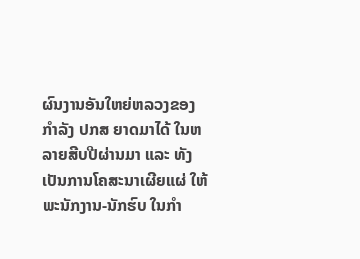ຜົນງານອັນໃຫຍ່ຫລວງຂອງກໍາລັງ ປກສ ຍາດມາໄດ້ ໃນຫລາຍສີບປີຜ່ານມາ ແລະ ທັງເປັນການໂຄສະນາເຜີຍແຜ່ ໃຫ້ພະນັກງານ-ນັກຮົບ ໃນກໍາ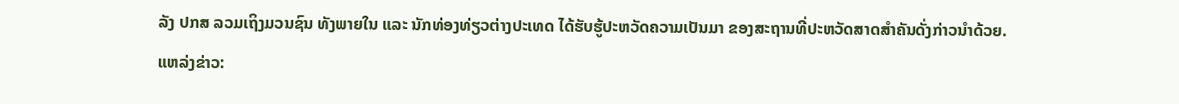ລັງ ປກສ ລວມເຖິງມວນຊົນ ທັງພາຍໃນ ແລະ ນັກທ່ອງທ່ຽວຕ່າງປະເທດ ໄດ້ຮັບຮູ້ປະຫວັດຄວາມເປັນມາ ຂອງສະຖານທີ່ປະຫວັດສາດສໍາຄັນດັ່ງກ່າວນໍາດ້ວຍ.
ແຫລ່ງຂ່າວ: